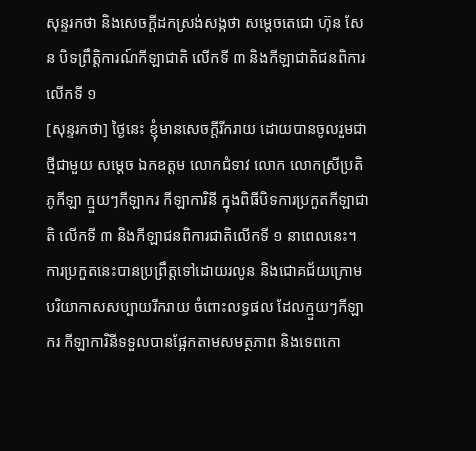សុន្ទរកថា និងសេចក្តីដកស្រង់សង្កថា សម្តេចតេជោ ហ៊ុន សែន បិទព្រឹត្តិការណ៍កីឡាជាតិ លើកទី ៣ និងកីឡាជាតិជនពិការលើកទី ១
[សុន្ទរកថា] ថ្ងៃនេះ ខ្ញុំមានសេចក្ដីរីករាយ ដោយបានចូលរួមជាថ្មីជាមួយ សម្ដេច ឯកឧត្តម លោកជំទាវ លោក លោកស្រីប្រតិភូកីឡា ក្មួយៗកីឡាករ កីឡាការិនី ក្នុងពិធីបិទការប្រកួតកីឡាជាតិ លើកទី ៣ និងកីឡាជនពិការជាតិលើកទី ១ នាពេលនេះ។ ការប្រកួតនេះបានប្រព្រឹត្តទៅដោយរលូន និងជោគជ័យក្រោមបរិយាកាសសប្បាយរីករាយ ចំពោះលទ្ធផល ដែលក្មួយៗកីឡាករ កីឡាការិនីទទួលបានផ្អែកតាមសមត្ថភាព និងទេពកោ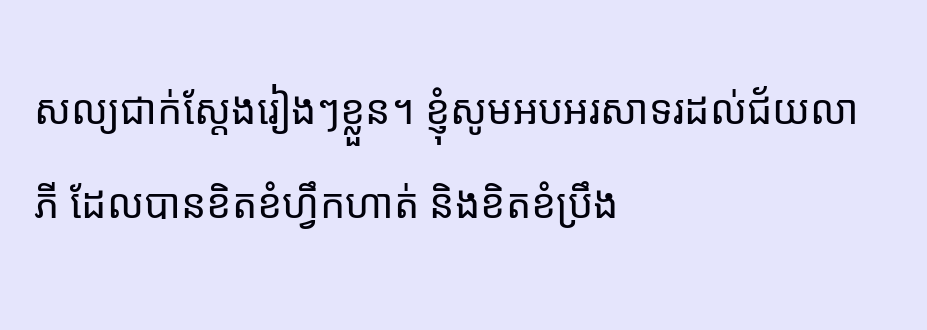សល្យជាក់ស្តែងរៀងៗខ្លួន។ ខ្ញុំសូមអបអរសាទរដល់ជ័យលាភី ដែលបានខិតខំហ្វឹកហាត់ និងខិតខំប្រឹង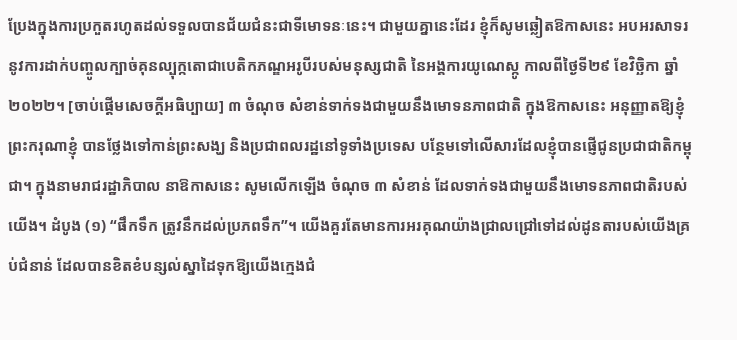ប្រែងក្នុងការប្រកួតរហូតដល់ទទួលបានជ័យជំនះជាទីមោទនៈនេះ។ ជាមួយគ្នានេះដែរ ខ្ញុំក៏សូមឆ្លៀតឱកាសនេះ អបអរសាទរនូវការដាក់បញ្ចូលក្បាច់គុនល្បុក្កតោជាបេតិកភណ្ឌអរូបីរបស់មនុស្សជាតិ នៃអង្គការយូណេស្កូ កាលពីថ្ងៃទី២៩ ខែវិច្ឆិកា ឆ្នាំ២០២២។ [ចាប់ផ្តើមសេចក្តីអធិប្បាយ] ៣ ចំណុច សំខាន់ទាក់ទងជាមួយនឹងមោទនភាពជាតិ ក្នុងឱកាសនេះ អនុញ្ញាតឱ្យខ្ញុំព្រះករុណាខ្ញុំ បានថ្លែងទៅកាន់ព្រះសង្ឃ និងប្រជាពលរដ្ឋនៅទូទាំងប្រទេស បន្ថែមទៅលើសារដែលខ្ញុំបានផ្ញើជូនប្រជាជាតិកម្ពុជា។ ក្នុងនាមរាជរដ្ឋាភិបាល នាឱកាសនេះ សូមលើកឡើង ចំណុច ៣ សំខាន់ ដែលទាក់ទងជាមួយនឹងមោទនភាពជាតិរបស់យើង។ ដំបូង (១) “ផឹកទឹក ត្រូវនឹកដល់ប្រភពទឹក”។ យើងគួរតែមានការអរគុណយ៉ាងជ្រាលជ្រៅទៅដល់ដូនតារបស់យើងគ្រប់ជំនាន់ ដែលបានខិតខំបន្សល់ស្នាដៃទុកឱ្យយើងក្មេងជំ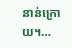នាន់ក្រោយ។…